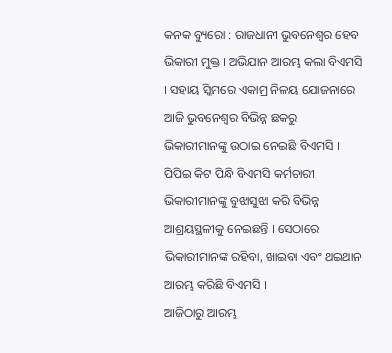କନକ ବ୍ୟୁରୋ : ରାଜଧାନୀ ଭୁବନେଶ୍ୱର ହେବ ଭିକାରୀ ମୁକ୍ତ । ଅଭିଯାନ ଆରମ୍ଭ କଲା ବିଏମସି । ସହାୟ ସ୍କିମରେ ଏକାମ୍ର ନିଳୟ ଯୋଜନାରେ ଆଜି ଭୁବନେଶ୍ୱର ବିଭିନ୍ନ ଛକରୁ ଭିକାରୀମାନଙ୍କୁ ଉଠାଇ ନେଇଛି ବିଏମସି । ପିପିଇ କିଟ ପିନ୍ଧି ବିଏମସି କର୍ମଚାରୀ ଭିକାରୀମାନଙ୍କୁ ବୁଝାସୁଝା କରି ବିଭିନ୍ନ ଆଶ୍ରୟସ୍ଥଳୀକୁ ନେଇଛନ୍ତି । ସେଠାରେ ଭିକାରୀମାନଙ୍କ ରହିବା, ଖାଇବା ଏବଂ ଥଇଥାନ ଆରମ୍ଭ କରିଛି ବିଏମସି ।
ଆଜିଠାରୁ ଆରମ୍ଭ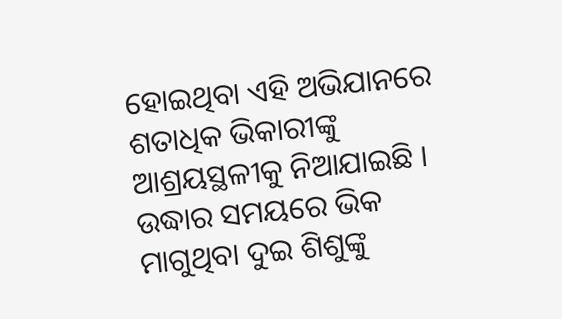ହୋଇଥିବା ଏହି ଅଭିଯାନରେ ଶତାଧିକ ଭିକାରୀଙ୍କୁ ଆଶ୍ରୟସ୍ଥଳୀକୁ ନିଆଯାଇଛି । ଉଦ୍ଧାର ସମୟରେ ଭିକ ମାଗୁଥିବା ଦୁଇ ଶିଶୁଙ୍କୁ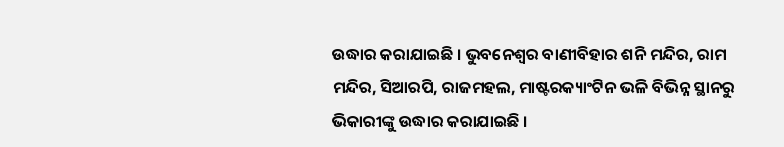ଉଦ୍ଧାର କରାଯାଇଛି । ଭୁବନେଶ୍ୱର ବାଣୀବିହାର ଶନି ମନ୍ଦିର, ରାମ ମନ୍ଦିର, ସିଆରପି, ରାଜମହଲ, ମାଷ୍ଟରକ୍ୟାଂଟିନ ଭଳି ବିଭିନ୍ନ ସ୍ଥାନରୁ ଭିକାରୀଙ୍କୁ ଉଦ୍ଧାର କରାଯାଇଛି ।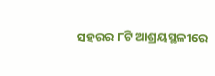ସହରର ୮ଟି ଆଶ୍ରୟସ୍ଥଳୀରେ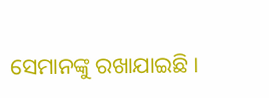ସେମାନଙ୍କୁ ରଖାଯାଇଛି ।